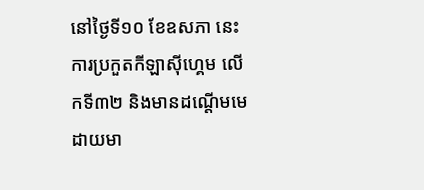នៅថ្ងៃទី១០ ខែឧសភា នេះ ការប្រកួតកីឡាស៊ីហ្គេម លើកទី៣២ និងមានដណ្ដើមមេដាយមា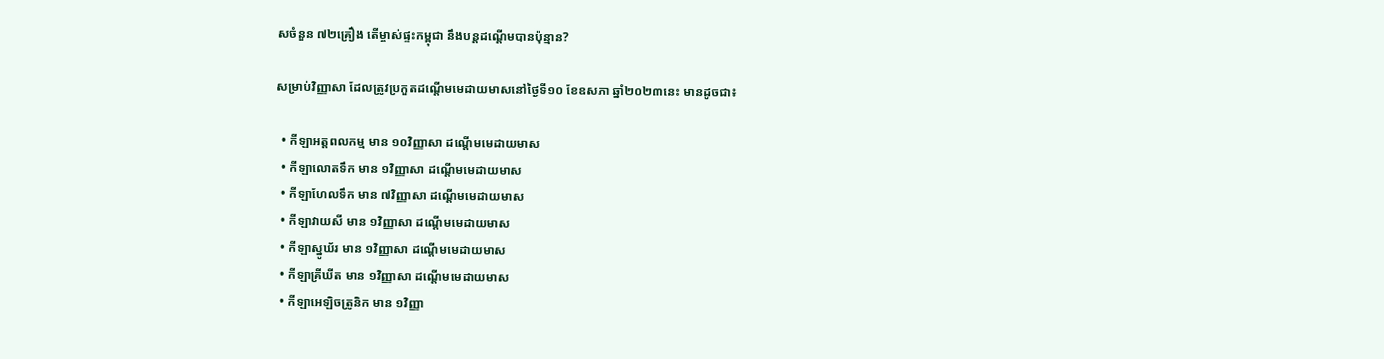សចំនួន ៧២គ្រឿង តើម្ចាស់ផ្ទះកម្ពុជា នឹងបន្តដណ្ដើមបានប៉ុន្មាន?

សម្រាប់វិញ្ញាសា ដែលត្រូវប្រកួតដណ្ដើមមេដាយមាសនៅថ្ងៃទី១០ ខែឧសភា ឆ្នាំ២០២៣នេះ មានដូចជា៖

  • កីឡាអត្តពលកម្ម មាន ១០វិញ្ញាសា ដណ្ដើមមេដាយមាស
  • កីឡាលោតទឹក មាន ១វិញ្ញាសា ដណ្ដើមមេដាយមាស
  • កីឡាហែលទឹក មាន ៧វិញ្ញាសា ដណ្ដើមមេដាយមាស
  • កីឡាវាយសី មាន ១វិញ្ញាសា ដណ្ដើមមេដាយមាស
  • កីឡាស្នូឃ័រ មាន ១វិញ្ញាសា ដណ្ដើមមេដាយមាស
  • កីឡាគ្រីឃីត មាន ១វិញ្ញាសា ដណ្ដើមមេដាយមាស
  • កីឡាអេឡិចត្រូនិក មាន ១វិញ្ញា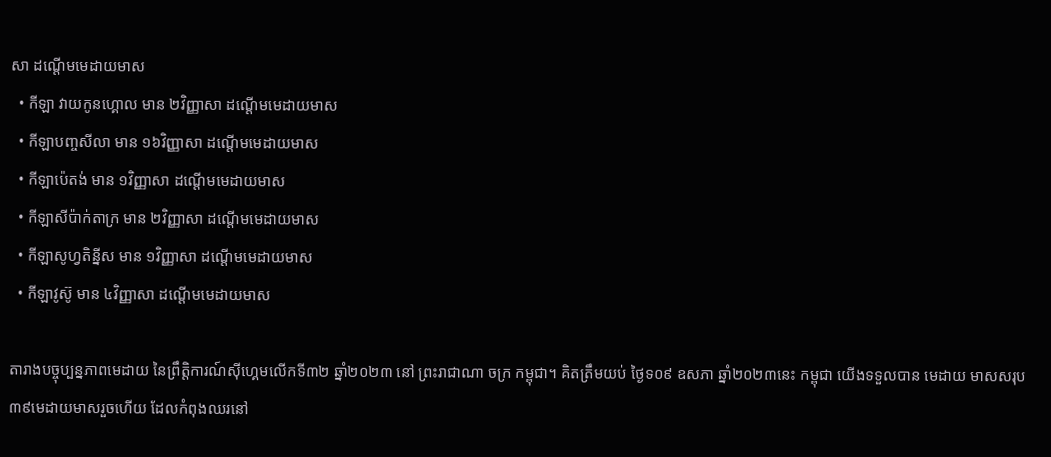សា ដណ្ដើមមេដាយមាស
  • កីឡា វាយកូនហ្គោល មាន ២វិញ្ញាសា ដណ្ដើមមេដាយមាស
  • កីឡាបញ្ចសីលា មាន ១៦វិញ្ញាសា ដណ្ដើមមេដាយមាស
  • កីឡាប៉េតង់ មាន ១វិញ្ញាសា ដណ្ដើមមេដាយមាស
  • កីឡាសីប៉ាក់តាក្រ មាន ២វិញ្ញាសា ដណ្ដើមមេដាយមាស
  • កីឡាសូហ្វតិន្នីស មាន ១វិញ្ញាសា ដណ្ដើមមេដាយមាស
  • កីឡាវូស៊ូ មាន ៤វិញ្ញាសា ដណ្ដើមមេដាយមាស

តារាងបច្ចុប្បន្នភាពមេដាយ នៃព្រឹត្តិការណ៍ស៊ីហ្គេមលើកទី៣២ ឆ្នាំ២០២៣ នៅ ព្រះរាជាណា ចក្រ កម្ពុជា។ គិតត្រឹមយប់ ថ្ងៃទ០៩ ឧសភា ឆ្នាំ២០២៣នេះ កម្ពុជា យើងទទួលបាន មេដាយ មាសសរុប ៣៩មេដាយមាសរួចហើយ ដែលកំពុងឈរនៅ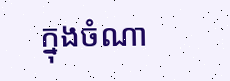ក្នុងចំណា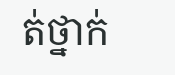ត់ថ្នាក់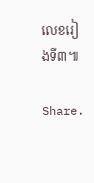លេខរៀងទី៣៕

Share.